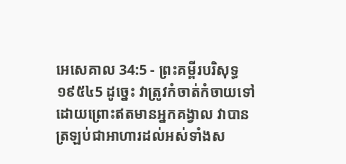អេសេគាល 34:5 - ព្រះគម្ពីរបរិសុទ្ធ ១៩៥៤5 ដូច្នេះ វាត្រូវកំចាត់កំចាយទៅ ដោយព្រោះឥតមានអ្នកគង្វាល វាបានត្រឡប់ជាអាហារដល់អស់ទាំងស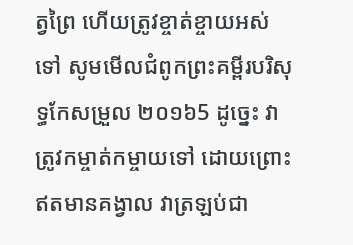ត្វព្រៃ ហើយត្រូវខ្ចាត់ខ្ចាយអស់ទៅ សូមមើលជំពូកព្រះគម្ពីរបរិសុទ្ធកែសម្រួល ២០១៦5 ដូច្នេះ វាត្រូវកម្ចាត់កម្ចាយទៅ ដោយព្រោះឥតមានគង្វាល វាត្រឡប់ជា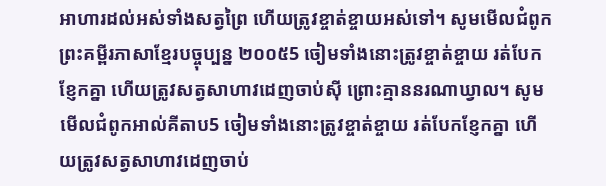អាហារដល់អស់ទាំងសត្វព្រៃ ហើយត្រូវខ្ចាត់ខ្ចាយអស់ទៅ។ សូមមើលជំពូកព្រះគម្ពីរភាសាខ្មែរបច្ចុប្បន្ន ២០០៥5 ចៀមទាំងនោះត្រូវខ្ចាត់ខ្ចាយ រត់បែកខ្ញែកគ្នា ហើយត្រូវសត្វសាហាវដេញចាប់ស៊ី ព្រោះគ្មាននរណាឃ្វាល។ សូមមើលជំពូកអាល់គីតាប5 ចៀមទាំងនោះត្រូវខ្ចាត់ខ្ចាយ រត់បែកខ្ញែកគ្នា ហើយត្រូវសត្វសាហាវដេញចាប់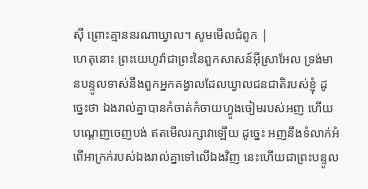ស៊ី ព្រោះគ្មាននរណាឃ្វាល។ សូមមើលជំពូក |
ហេតុនោះ ព្រះយេហូវ៉ាជាព្រះនៃពួកសាសន៍អ៊ីស្រាអែល ទ្រង់មានបន្ទូលទាស់នឹងពួកអ្នកគង្វាលដែលឃ្វាលជនជាតិរបស់ខ្ញុំ ដូច្នេះថា ឯងរាល់គ្នាបានកំចាត់កំចាយហ្វូងចៀមរបស់អញ ហើយបណ្តេញចេញបង់ ឥតមើលរក្សាវាឡើយ ដូច្នេះ អញនឹងទំលាក់អំពើអាក្រក់របស់ឯងរាល់គ្នាទៅលើឯងវិញ នេះហើយជាព្រះបន្ទូល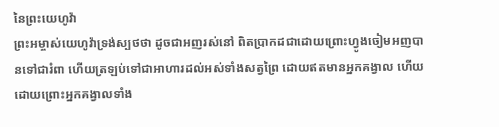នៃព្រះយេហូវ៉ា
ព្រះអម្ចាស់យេហូវ៉ាទ្រង់ស្បថថា ដូចជាអញរស់នៅ ពិតប្រាកដជាដោយព្រោះហ្វូងចៀមអញបានទៅជារំពា ហើយត្រឡប់ទៅជាអាហារដល់អស់ទាំងសត្វព្រៃ ដោយឥតមានអ្នកគង្វាល ហើយដោយព្រោះអ្នកគង្វាលទាំង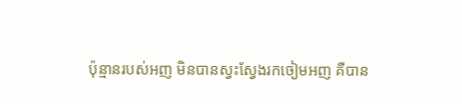ប៉ុន្មានរបស់អញ មិនបានស្វះស្វែងរកចៀមអញ គឺបាន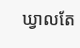ឃ្វាលតែ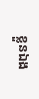ខ្លួនឯង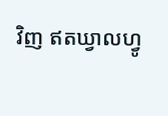វិញ ឥតឃ្វាលហ្វូ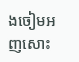ងចៀមអញសោះ